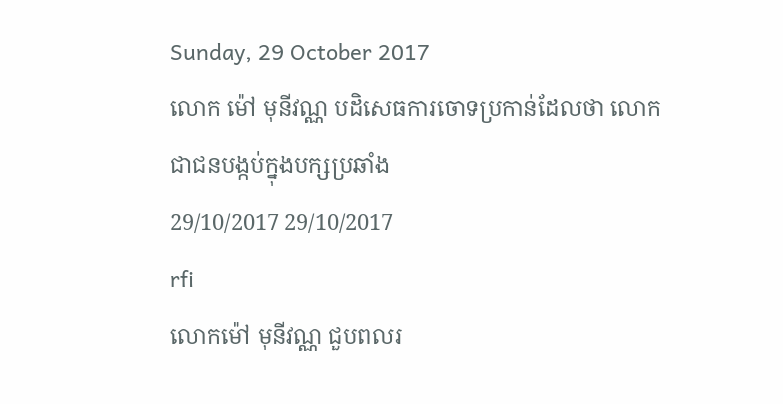Sunday, 29 October 2017
លោក ម៉ៅ មុនីវណ្ណ បដិសេធការចោទប្រកាន់ដែលថា លោកជាជនបង្កប់ក្នុងបក្សប្រឆាំង
29/10/2017 29/10/2017
rfi
លោកម៉ៅ មុនីវណ្ណ ជួបពលរ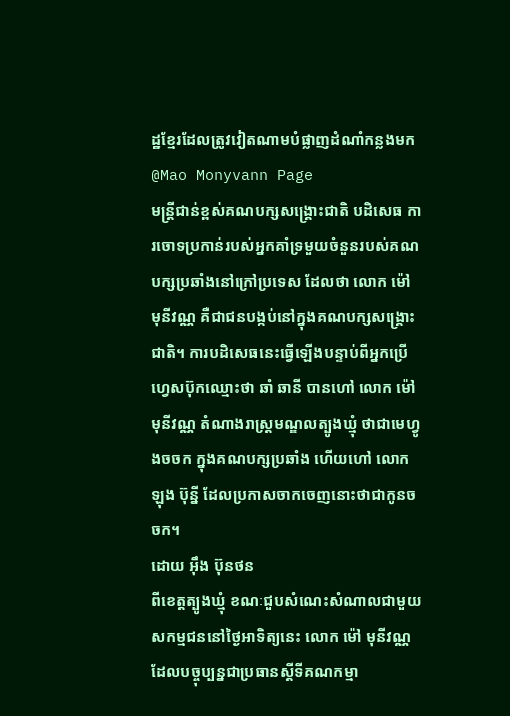ដ្ឋខ្មែរដែលត្រូវវៀតណាមបំផ្លាញដំណាំកន្លងមក
@Mao Monyvann Page
មន្រ្តីជាន់ខ្ពស់គណបក្សសង្រ្គោះជាតិ បដិសេធ ការចោទប្រកាន់របស់អ្នកគាំទ្រមួយចំនួនរបស់គណបក្សប្រឆាំងនៅក្រៅប្រទេស ដែលថា លោក ម៉ៅ មុនីវណ្ណ គឺជាជនបង្កប់នៅក្នុងគណបក្សសង្រ្គោះជាតិ។ ការបដិសេធនេះធ្វើឡើងបន្ទាប់ពីអ្នកប្រើហ្វេសប៊ុកឈ្មោះថា ឆាំ ឆានី បានហៅ លោក ម៉ៅ មុនីវណ្ណ តំណាងរាស្ត្រមណ្ឌលត្បូងឃ្មុំ ថាជាមេហ្វូងចចក ក្នុងគណបក្សប្រឆាំង ហើយហៅ លោក ឡុង ប៊ុន្នី ដែលប្រកាសចាកចេញនោះថាជាកូនចចក។
ដោយ អ៊ឹង ប៊ុនថន
ពីខេត្តត្បូងឃ្មុំ ខណៈជួបសំណេះសំណាលជាមួយសកម្មជននៅថ្ងៃអាទិត្យនេះ លោក ម៉ៅ មុនីវណ្ណ ដែលបច្ចុប្បន្នជាប្រធានស្តីទីគណកម្មា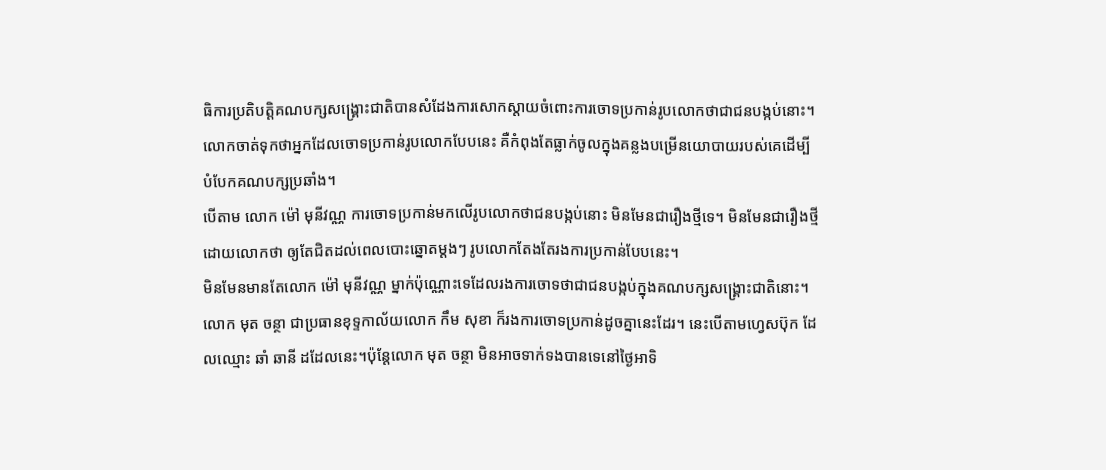ធិការប្រតិបត្តិគណបក្សសង្រ្គោះជាតិបានសំដែងការសោកស្តាយចំពោះការចោទប្រកាន់រូបលោកថាជាជនបង្កប់នោះ។ លោកចាត់ទុកថាអ្នកដែលចោទប្រកាន់រូបលោកបែបនេះ គឺកំពុងតែធ្លាក់ចូលក្នុងគន្លងបម្រើនយោបាយរបស់គេដើម្បីបំបែកគណបក្សប្រឆាំង។
បើតាម លោក ម៉ៅ មុនីវណ្ណ ការចោទប្រកាន់មកលើរូបលោកថាជនបង្កប់នោះ មិនមែនជារឿងថ្មីទេ។ មិនមែនជារឿងថ្មីដោយលោកថា ឲ្យតែជិតដល់ពេលបោះឆ្នោតម្តងៗ រូបលោកតែងតែរងការប្រកាន់បែបនេះ។
មិនមែនមានតែលោក ម៉ៅ មុនីវណ្ណ ម្នាក់ប៉ុណ្ណោះទេដែលរងការចោទថាជាជនបង្កប់ក្នុងគណបក្សសង្រ្គោះជាតិនោះ។ លោក មុត ចន្ថា ជាប្រធានខុទ្ទកាល័យលោក កឹម សុខា ក៏រងការចោទប្រកាន់ដូចគ្នានេះដែរ។ នេះបើតាមហ្វេសប៊ុក ដែលឈ្មោះ ឆាំ ឆានី ដដែលនេះ។ប៉ុន្តែលោក មុត ចន្ថា មិនអាចទាក់ទងបានទេនៅថ្ងៃអាទិ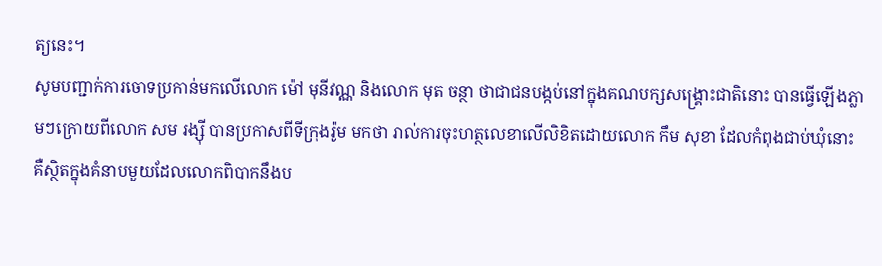ត្យនេះ។
សូមបញ្ជាក់ការចោទប្រកាន់មកលើលោក ម៉ៅ មុនីវណ្ណ និងលោក មុត ចន្ថា ថាជាជនបង្កប់នៅក្នុងគណបក្សសង្រ្គោះជាតិនោះ បានធ្វើឡើងភ្លាមៗក្រោយពីលោក សម រង្ស៊ី បានប្រកាសពីទីក្រុងរ៉ូម មកថា រាល់ការចុះហត្ថលេខាលើលិខិតដោយលោក កឹម សុខា ដែលកំពុងជាប់ឃុំនោះ គឺស្ថិតក្នុងគំនាបមួយដែលលោកពិបាកនឹងប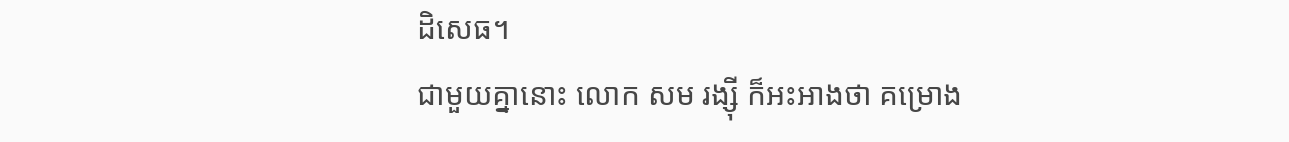ដិសេធ។
ជាមួយគ្នានោះ លោក សម រង្ស៊ី ក៏អះអាងថា គម្រោង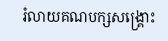រំលាយគណបក្សសង្រ្គោះ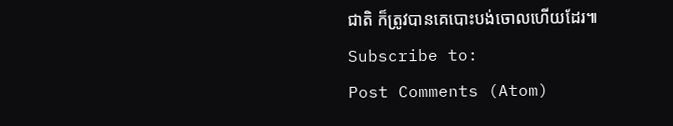ជាតិ ក៏ត្រូវបានគេបោះបង់ចោលហើយដែរ៕
Subscribe to:
Post Comments (Atom)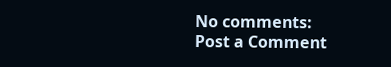No comments:
Post a Comment